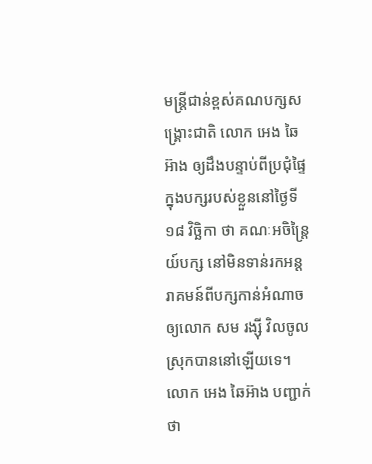មន្ត្រីជាន់ខ្ពស់គណបក្សសង្គ្រោះជាតិ លោក អេង ឆៃអ៊ាង ឲ្យដឹងបន្ទាប់ពីប្រជុំផ្ទៃក្នុងបក្សរបស់ខ្លួននៅថ្ងៃទី១៨ វិច្ឆិកា ថា គណៈអចិន្ត្រៃយ៍បក្ស នៅមិនទាន់រកអន្តរាគមន៍ពីបក្សកាន់អំណាច ឲ្យលោក សម រង្ស៊ី វិលចូលស្រុកបាននៅឡើយទេ។
លោក អេង ឆៃអ៊ាង បញ្ជាក់ថា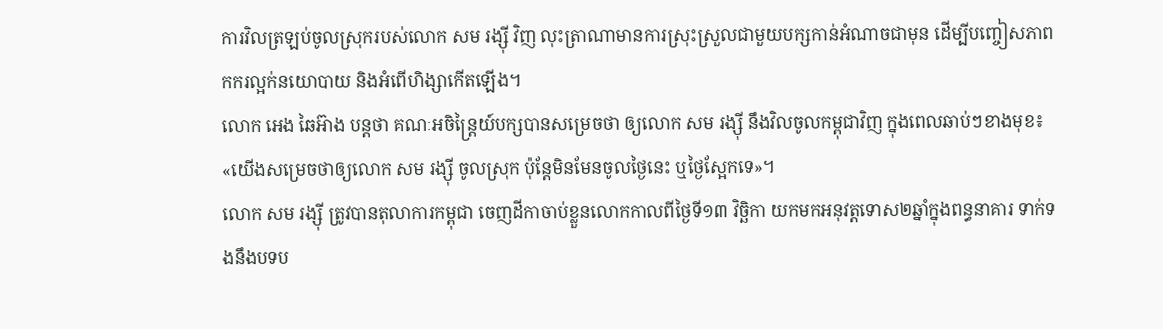ការវិលត្រឡប់ចូលស្រុករបស់លោក សម រង្ស៊ី វិញ លុះត្រាណាមានការស្រុះស្រួលជាមួយបក្សកាន់អំណាចជាមុន ដើម្បីបញ្ចៀសភាពកករល្អក់នយោបាយ និងអំពើហិង្សាកើតឡើង។
លោក អេង ឆៃអ៊ាង បន្តថា គណៈអចិន្ត្រៃយ៍បក្សបានសម្រេចថា ឲ្យលោក សម រង្ស៊ី នឹងវិលចូលកម្ពុជាវិញ ក្នុងពេលឆាប់ៗខាងមុខ៖ «យើងសម្រេចថាឲ្យលោក សម រង្ស៊ី ចូលស្រុក ប៉ុន្តែមិនមែនចូលថ្ងៃនេះ ឬថ្ងៃស្អែកទេ»។
លោក សម រង្ស៊ី ត្រូវបានតុលាការកម្ពុជា ចេញដីកាចាប់ខ្លួនលោកកាលពីថ្ងៃទី១៣ វិច្ឆិកា យកមកអនុវត្តទោស២ឆ្នាំក្នុងពន្ធនាគារ ទាក់ទងនឹងបទប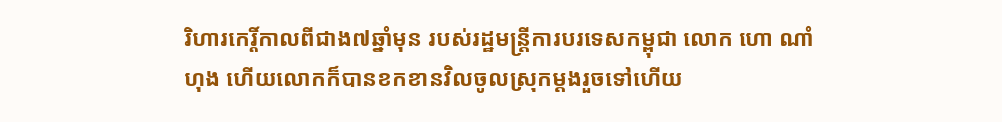រិហារកេរ្តិ៍កាលពីជាង៧ឆ្នាំមុន របស់រដ្ឋមន្ត្រីការបរទេសកម្ពុជា លោក ហោ ណាំហុង ហើយលោកក៏បានខកខានវិលចូលស្រុកម្ដងរួចទៅហើយ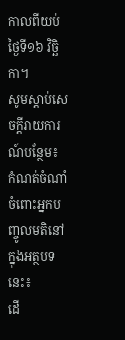កាលពីយប់ថ្ងៃទី១៦ វិច្ឆិកា។
សូមស្ដាប់សេចក្ដីរាយការណ៍បន្ថែម៖
កំណត់ចំណាំចំពោះអ្នកបញ្ចូលមតិនៅក្នុងអត្ថបទនេះ៖
ដើ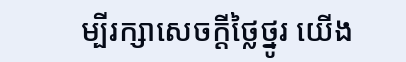ម្បីរក្សាសេចក្ដីថ្លៃថ្នូរ យើង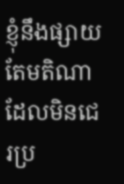ខ្ញុំនឹងផ្សាយតែមតិណា ដែលមិនជេរប្រ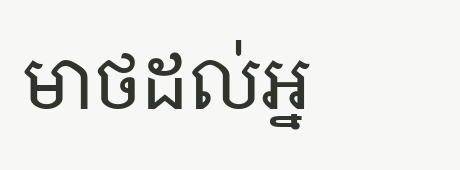មាថដល់អ្ន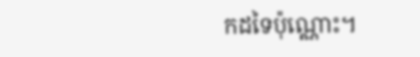កដទៃប៉ុណ្ណោះ។